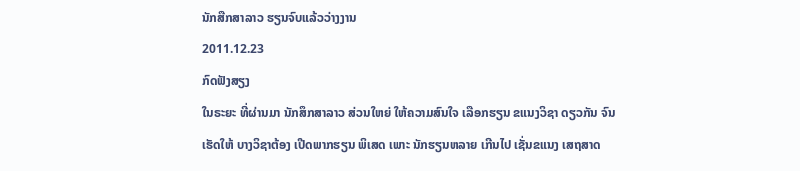ນັກສືກສາລາວ ຮຽນຈົບແລ້ວວ່າງງານ
2011.12.23
ກົດຟັງສຽງ
ໃນຣະຍະ ທີ່ຜ່ານມາ ນັກສຶກສາລາວ ສ່ວນໃຫຍ່ ໃຫ້ຄວາມສົນໃຈ ເລືອກຮຽນ ຂແນງວິຊາ ດຽວກັນ ຈົນເຮັດໃຫ້ ບາງວິຊາຕ້ອງ ເປີດພາກຮຽນ ພິເສດ ເພາະ ນັກຮຽນຫລາຍ ເກີນໄປ ເຊັ່ນຂແນງ ເສຖສາດ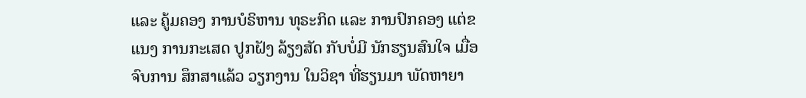ແລະ ຄູ້ມຄອງ ການບໍຣິຫານ ທຸຣະກິດ ແລະ ການປົກຄອງ ແຕ່ຂແນງ ການກະເສດ ປູກຝັງ ລ້ຽງສັດ ກັບບໍ່ມີ ນັກຮຽນສົນໃຈ ເມື່ອຈົບການ ສຶກສາແລ້ວ ວຽກງານ ໃນວິຊາ ທີ່ຮຽນມາ ພັດຫາຍາ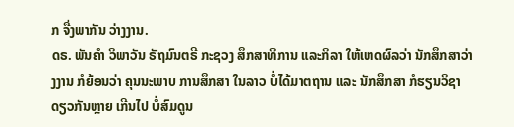ກ ຈື່ງພາກັນ ວ່າງງານ.
ດຣ. ພັນຄໍາ ວິພາວັນ ຣັຖມົນຕຣີ ກະຊວງ ສຶກສາທິການ ແລະກິລາ ໃຫ້ເຫດຜົລວ່າ ນັກສຶກສາວ່າງງານ ກໍຍ້ອນວ່າ ຄຸນນະພາບ ການສຶກສາ ໃນລາວ ບໍ່ໄດ້ມາຕຖານ ແລະ ນັກສຶກສາ ກໍຮຽນວິຊາ ດຽວກັນຫຼາຍ ເກີນໄປ ບໍ່ສົມດູນ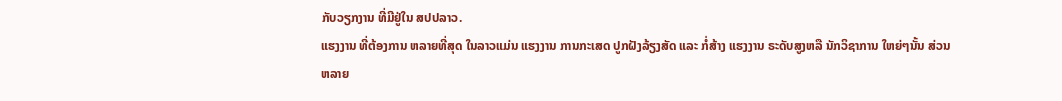ກັບວຽກງານ ທີ່ມີຢູ່ໃນ ສປປລາວ.
ແຮງງານ ທີ່ຕ້ອງການ ຫລາຍທີ່ສຸດ ໃນລາວແມ່ນ ແຮງງານ ການກະເສດ ປູກຝັງລ້ຽງສັດ ແລະ ກໍ່ສ້າງ ແຮງງານ ຣະດັບສູງຫລື ນັກວິຊາການ ໃຫຍ່ໆນັ້ນ ສ່ວນຫລາຍ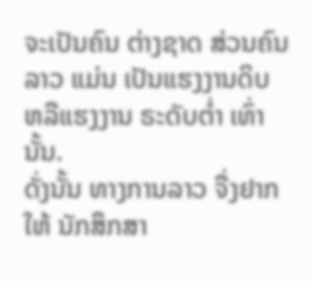ຈະເປັນຄົນ ຕ່າງຊາດ ສ່ວນຄົນລາວ ແມ່ນ ເປັນແຮງງານດິບ ຫລືແຮງງານ ຣະດັບຕ່ຳ ເທົ່ານັ້ນ.
ດັ່ງນັ້ນ ທາງການລາວ ຈື່ງຢາກໃຫ້ ນັກສຶກສາ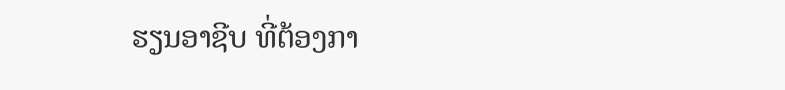ຮຽນອາຊີບ ທີ່ຕ້ອງກາ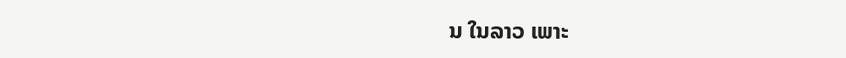ນ ໃນລາວ ເພາະ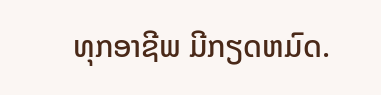ທຸກອາຊີພ ມີກຽດຫມົດ.